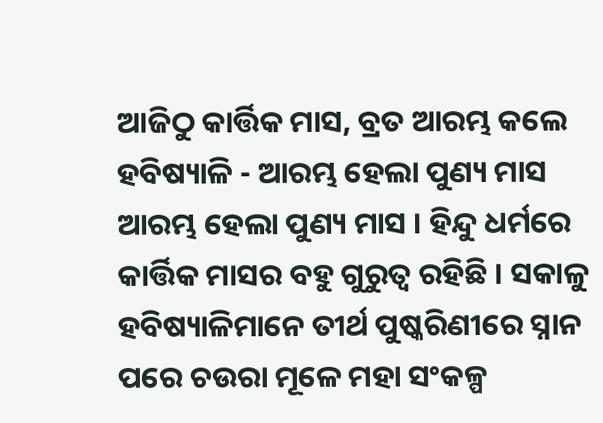ଆଜିଠୁ କାର୍ତ୍ତିକ ମାସ, ବ୍ରତ ଆରମ୍ଭ କଲେ ହବିଷ୍ୟାଳି - ଆରମ୍ଭ ହେଲା ପୁଣ୍ୟ ମାସ
ଆରମ୍ଭ ହେଲା ପୁଣ୍ୟ ମାସ । ହିନ୍ଦୁ ଧର୍ମରେ କାର୍ତ୍ତିକ ମାସର ବହୁ ଗୁରୁତ୍ବ ରହିଛି । ସକାଳୁ ହବିଷ୍ୟାଳିମାନେ ତୀର୍ଥ ପୁଷ୍କରିଣୀରେ ସ୍ନାନ ପରେ ଚଉରା ମୂଳେ ମହା ସଂକଳ୍ପ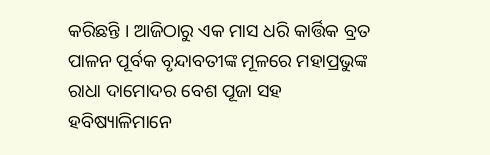କରିଛନ୍ତି । ଆଜିଠାରୁ ଏକ ମାସ ଧରି କାର୍ତ୍ତିକ ବ୍ରତ ପାଳନ ପୂର୍ବକ ବୃନ୍ଦାବତୀଙ୍କ ମୂଳରେ ମହାପ୍ରଭୁଙ୍କ ରାଧା ଦାମୋଦର ବେଶ ପୂଜା ସହ ହବିଷ୍ୟାଳିମାନେ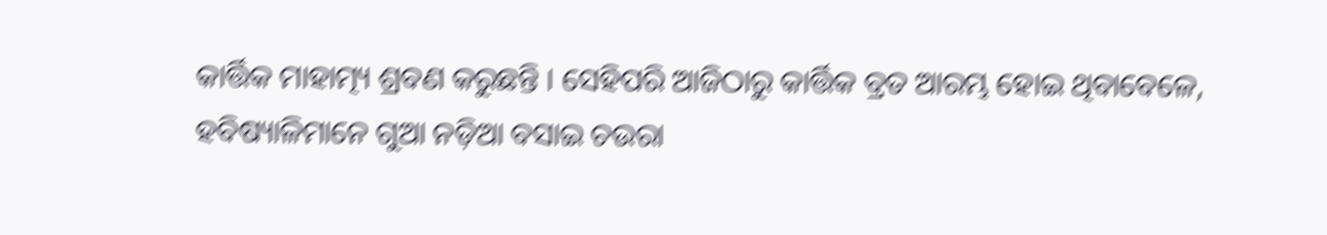କାର୍ତ୍ତିକ ମାହାତ୍ମ୍ୟ ଶ୍ରବଣ କରୁଛନ୍ତି । ସେହିପରି ଆଜିଠାରୁ କାର୍ତ୍ତିକ ବ୍ରତ ଆରମ୍ଭ ହୋଇ ଥିବାବେଳେ, ହବିଷ୍ୟାଳିମାନେ ଗୁଆ ନଡ଼ିଆ ବସାଇ ଚଉରା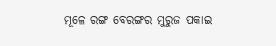ମୂଳେ ରଙ୍ଗ ବେରଙ୍ଗର ମୁରୁଜ ପକାଇ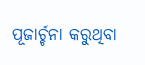ପୂଜାର୍ଚ୍ଚନା କରୁଥିବା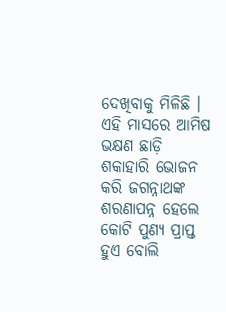ଦେଖିବାକୁ ମିଳିଛି । ଏହି ମାସରେ ଆମିଷ ଭକ୍ଷଣ ଛାଡ଼ି ଶକାହାରି ଭୋଜନ କରି ଜଗନ୍ନାଥଙ୍କ ଶରଣାପନ୍ନ ହେଲେ କୋଟି ପୁଣ୍ୟ ପ୍ରାପ୍ତ ହୁଏ ବୋଲି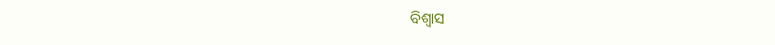ବିଶ୍ୱାସ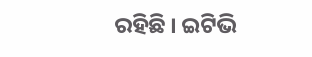ରହିଛି । ଇଟିଭି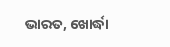ଭାରତ, ଖୋର୍ଦ୍ଧା